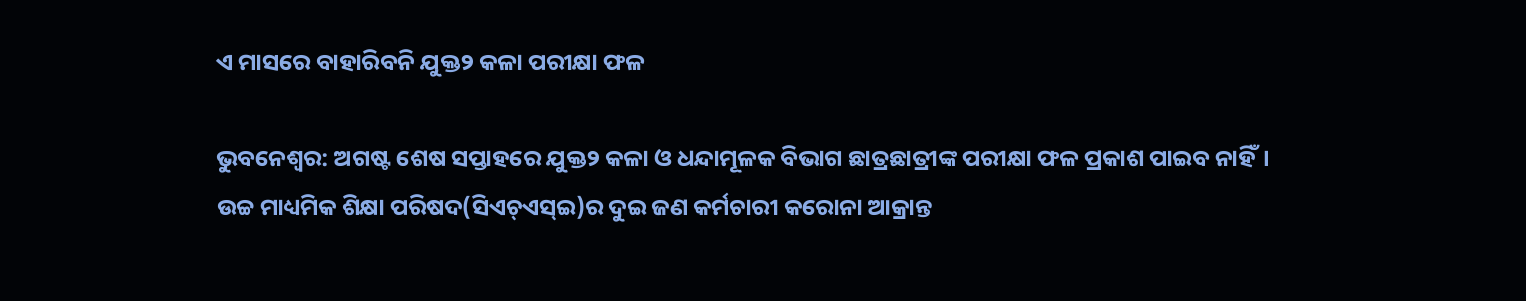ଏ ମାସରେ ବାହାରିବନି ଯୁକ୍ତ୨ କଳା ପରୀକ୍ଷା ଫଳ

ଭୁବନେଶ୍ୱର: ଅଗଷ୍ଟ ଶେଷ ସପ୍ତାହରେ ଯୁକ୍ତ୨ କଳା ଓ ଧନ୍ଦାମୂଳକ ବିଭାଗ ଛାତ୍ରଛାତ୍ରୀଙ୍କ ପରୀକ୍ଷା ଫଳ ପ୍ରକାଶ ପାଇବ ନାହିଁ। ଉଚ୍ଚ ମାଧ୍ୟମିକ ଶିକ୍ଷା ପରିଷଦ(ସିଏଚ୍‌ଏସ୍‌ଇ)ର ଦୁଇ ଜଣ କର୍ମଚାରୀ କରୋନା ଆକ୍ରାନ୍ତ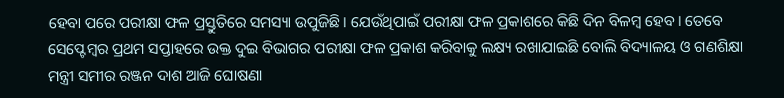ହେବା ପରେ ପରୀକ୍ଷା ଫଳ ପ୍ରସ୍ତୁତିରେ ସମସ୍ୟା ଉପୁଜିଛି। ଯେଉଁଥିପାଇଁ ପରୀକ୍ଷା ଫଳ ପ୍ରକାଶରେ କିଛି ଦିନ ବିଳମ୍ବ ହେବ। ତେବେ ସେପ୍ଟେମ୍ବର ପ୍ରଥମ ସପ୍ତାହରେ ଉକ୍ତ ଦୁଇ ବିଭାଗର ପରୀକ୍ଷା ଫଳ ପ୍ରକାଶ କରିବାକୁ ଲକ୍ଷ୍ୟ ରଖାଯାଇଛି ବୋଲି ବିଦ୍ୟାଳୟ ଓ ଗଣଶିକ୍ଷା ମନ୍ତ୍ରୀ ସମୀର ରଞ୍ଜନ ଦାଶ ଆଜି ଘୋଷଣା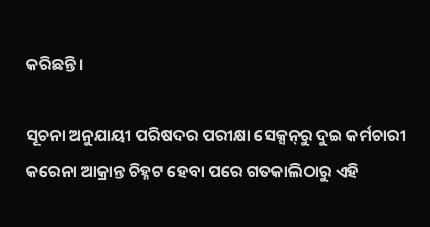କରିଛନ୍ତି।

ସୂଚନା ଅନୁଯାୟୀ ପରିଷଦର ପରୀକ୍ଷା ସେକ୍ସନ୍‌ରୁ ଦୁଇ କର୍ମଚାରୀ କରେନା ଆକ୍ରାନ୍ତ ଚିହ୍ନଟ ହେବା ପରେ ଗତକାଲିଠାରୁ ଏହି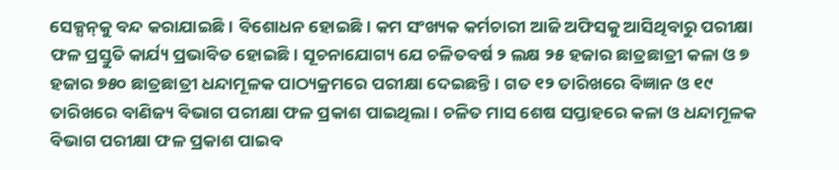ସେକ୍ସନ୍‌କୁ ବନ୍ଦ କରାଯାଇଛି। ବିଶୋଧନ ହୋଇଛି। କମ ସଂଖ୍ୟକ କର୍ମଚାରୀ ଆଜି ଅଫିସକୁ ଆସିଥିବାରୁ ପରୀକ୍ଷା ଫଳ ପ୍ରସ୍ତୁତି କାର୍ଯ୍ୟ ପ୍ରଭାବିତ ହୋଇଛି। ସୂଚନାଯୋଗ୍ୟ ଯେ ଚଳିତବର୍ଷ ୨ ଲକ୍ଷ ୨୫ ହଜାର ଛାତ୍ରଛାତ୍ରୀ କଳା ଓ ୭ ହଜାର ୭୫୦ ଛାତ୍ରଛାତ୍ରୀ ଧନ୍ଦାମୂଳକ ପାଠ୍ୟକ୍ରମରେ ପରୀକ୍ଷା ଦେଇଛନ୍ତି। ଗତ ୧୨ ତାରିଖରେ ବିଜ୍ଞାନ ଓ ୧୯ ତାରିଖରେ ବାଣିଜ୍ୟ ବିଭାଗ ପରୀକ୍ଷା ଫଳ ପ୍ରକାଶ ପାଇଥିଲା। ଚଳିତ ମାସ ଶେଷ ସପ୍ତାହରେ କଳା ଓ ଧନ୍ଦାମୂଳକ ବିଭାଗ ପରୀକ୍ଷା ଫଳ ପ୍ରକାଶ ପାଇବ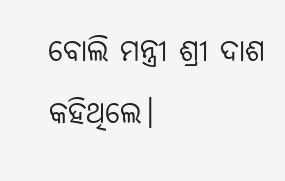ବୋଲି ମନ୍ତ୍ରୀ ଶ୍ରୀ ଦାଶ କହିଥିଲେ।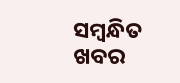ସମ୍ବନ୍ଧିତ ଖବର